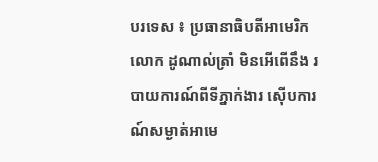បរទេស ៖ ប្រធានាធិបតីអាមេរិកលោក ដូណាល់ត្រាំ មិនអើពើនឹង របាយការណ៍ពីទីភ្នាក់ងារ ស៊ើបការណ៍សម្ងាត់អាមេ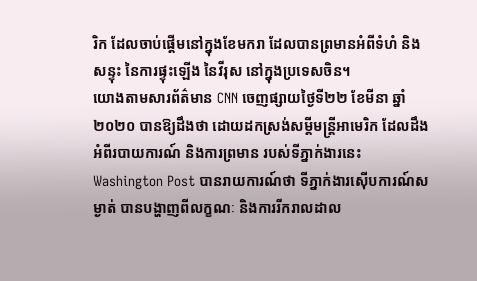រិក ដែលចាប់ផ្តើមនៅក្នុងខែមករា ដែលបានព្រមានអំពីទំហំ និងសន្ទុះ នៃការផ្ទុះឡើង នៃវីរុស នៅក្នុងប្រទេសចិន។
យោងតាមសារព័ត៌មាន CNN ចេញផ្សាយថ្ងៃទី២២ ខែមីនា ឆ្នាំ២០២០ បានឱ្យដឹងថា ដោយដកស្រង់សម្តីមន្ត្រីអាមេរិក ដែលដឹងអំពីរបាយការណ៍ និងការព្រមាន របស់ទីភ្នាក់ងារនេះ Washington Post បានរាយការណ៍ថា ទីភ្នាក់ងារស៊ើបការណ៍សម្ងាត់ បានបង្ហាញពីលក្ខណៈ និងការរីករាលដាល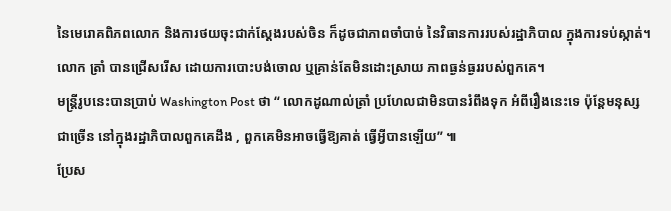នៃមេរោគពិភពលោក និងការថយចុះជាក់ស្តែងរបស់ចិន ក៏ដូចជាភាពចាំបាច់ នៃវិធានការរបស់រដ្ឋាភិបាល ក្នុងការទប់ស្កាត់។
លោក ត្រាំ បានជ្រើសរើស ដោយការបោះបង់ចោល ឬគ្រាន់តែមិនដោះស្រាយ ភាពធ្ងន់ធ្ងររបស់ពួកគេ។
មន្ត្រីរូបនេះបានប្រាប់ Washington Post ថា “ លោកដូណាល់ត្រាំ ប្រហែលជាមិនបានរំពឹងទុក អំពីរឿងនេះទេ ប៉ុន្តែមនុស្សជាច្រើន នៅក្នុងរដ្ឋាភិបាលពួកគេដឹង , ពួកគេមិនអាចធ្វើឱ្យគាត់ ធ្វើអ្វីបានឡើយ” ៕
ប្រែស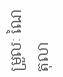ម្រួលៈ ណៃតុលា